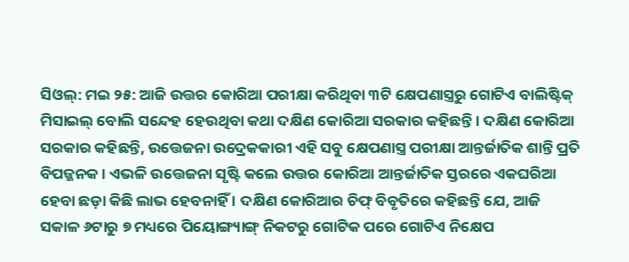ସିଓଲ୍: ମଇ ୨୫: ଆଜି ଉତ୍ତର କୋରିଆ ପରୀକ୍ଷା କରିଥିବା ୩ଟି କ୍ଷେପଣାସ୍ତ୍ରରୁ ଗୋଟିଏ ବାଲିଷ୍ଟିକ୍ ମିସାଇଲ୍ ବୋଲି ସନ୍ଦେହ ହେଉଥିବା କଥା ଦକ୍ଷିଣ କୋରିଆ ସରକାର କହିଛନ୍ତି । ଦକ୍ଷିଣ କୋରିଆ ସରକାର କହିଛନ୍ତି, ଉତ୍ତେଜନା ଉଦ୍ରେକକାରୀ ଏହି ସବୁ କ୍ଷେପଣାସ୍ତ୍ର ପରୀକ୍ଷା ଆନ୍ତର୍ଜାତିକ ଶାନ୍ତି ପ୍ରତି ବିପଜ୍ଜନକ । ଏଭଳି ଉତ୍ତେଜନା ସୃଷ୍ଟି କଲେ ଉତ୍ତର କୋରିଆ ଆନ୍ତର୍ଜାତିକ ସ୍ତରରେ ଏକଘରିଆ ହେବା ଛଡ଼ା କିଛି ଲାଭ ହେବନାହିଁ । ଦକ୍ଷିଣ କୋରିଆର ଚିଫ୍ ବିବୃତିରେ କହିଛନ୍ତି ଯେ, ଆଜି ସକାଳ ୬ଟାରୁ ୭ ମଧ୍ୟରେ ପିୟୋଙ୍ଗ୍ୟାଙ୍ଗ୍ ନିକଟରୁ ଗୋଟିକ ପରେ ଗୋଟିଏ ନିକ୍ଷେପ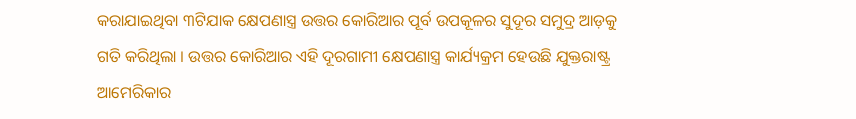କରାଯାଇଥିବା ୩ଟିଯାକ କ୍ଷେପଣାସ୍ତ୍ର ଉତ୍ତର କୋରିଆର ପୂର୍ବ ଉପକୂଳର ସୁଦୂର ସମୁଦ୍ର ଆଡ଼କୁ ଗତି କରିଥିଲା । ଉତ୍ତର କୋରିଆର ଏହି ଦୂରଗାମୀ କ୍ଷେପଣାସ୍ତ୍ର କାର୍ଯ୍ୟକ୍ରମ ହେଉଛି ଯୁକ୍ତରାଷ୍ଟ୍ର ଆମେରିକାର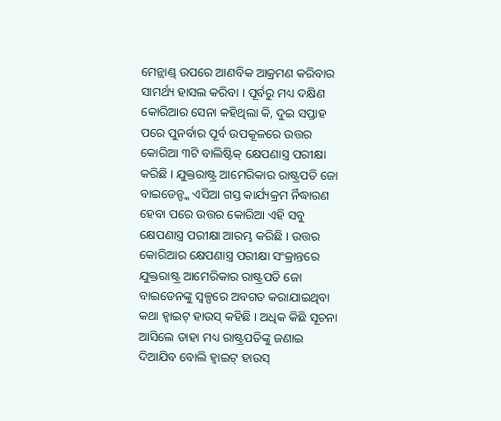ମେନ୍ଲାଣ୍ଡ୍ ଉପରେ ଆଣବିକ ଆକ୍ରମଣ କରିବାର ସାମର୍ଥ୍ୟ ହାସଲ କରିବା । ପୂର୍ବରୁ ମଧ୍ୟ ଦକ୍ଷିଣ କୋରିଆର ସେନା କହିଥିଲା କି, ଦୁଇ ସପ୍ତାହ ପରେ ପୁନର୍ବାର ପୂର୍ବ ଉପକୂଳରେ ଉତ୍ତର କୋରିଆ ୩ଟି ବାଲିଷ୍ଟିକ୍ କ୍ଷେପଣାସ୍ତ୍ର ପରୀକ୍ଷା କରିଛି । ଯୁକ୍ତରାଷ୍ଟ୍ର ଆମେରିକାର ରାଷ୍ଟ୍ରପତି ଜୋ ବାଇଡେନ୍ଙ୍କ ଏସିଆ ଗସ୍ତ କାର୍ଯ୍ୟକ୍ରମ ର୍ନିଦ୍ଧାରଣ ହେବା ପରେ ଉତ୍ତର କୋରିଆ ଏହି ସବୁ କ୍ଷେପଣାସ୍ତ୍ର ପରୀକ୍ଷା ଆରମ୍ଭ କରିଛି । ଉତ୍ତର କୋରିଆର କ୍ଷେପଣାସ୍ତ୍ର ପରୀକ୍ଷା ସଂକ୍ରାନ୍ତରେ ଯୁକ୍ତରାଷ୍ଟ୍ର ଆମେରିକାର ରାଷ୍ଟ୍ରପତି ଜୋ ବାଇଡେନଙ୍କୁ ସ୍ୱଳ୍ପରେ ଅବଗତ କରାଯାଇଥିବା କଥା ହ୍ୱାଇଟ୍ ହାଉସ୍ କହିଛି । ଅଧିକ କିଛି ସୂଚନା ଆସିଲେ ତାହା ମଧ୍ୟ ରାଷ୍ଟ୍ରପତିଙ୍କୁ ଜଣାଇ ଦିଆଯିବ ବୋଲି ହ୍ୱାଇଟ୍ ହାଉସ୍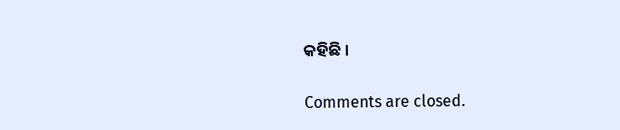କହିଛି ।

Comments are closed.